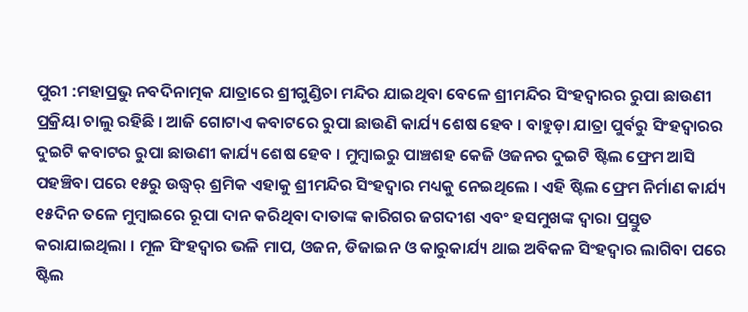ପୁରୀ :ମହାପ୍ରଭୁ ନବଦିନାତ୍ମକ ଯାତ୍ରାରେ ଶ୍ରୀଗୁଣ୍ଡିଚା ମନ୍ଦିର ଯାଇଥିବା ବେଳେ ଶ୍ରୀମନ୍ଦିର ସିଂହଦ୍ୱାରର ରୁପା ଛାଉଣୀ ପ୍ରକ୍ରିୟା ଚାଲୁ ରହିଛି । ଆଜି ଗୋଟାଏ କବାଟରେ ରୁପା ଛାଉଣି କାର୍ଯ୍ୟ ଶେଷ ହେବ । ବାହୁଡ଼ା ଯାତ୍ରା ପୁର୍ବରୁ ସିଂହଦ୍ୱାରର ଦୁଇଟି କବାଟର ରୁପା ଛାଉଣୀ କାର୍ଯ୍ୟ ଶେଷ ହେବ । ମୁମ୍ବାଇରୁ ପାଞ୍ଚଶହ କେଜି ଓଜନର ଦୁଇଟି ଷ୍ଟିଲ ଫ୍ରେମ ଆସି ପହଞ୍ଚିବା ପରେ ୧୫ରୁ ଉଦ୍ଧ୍ୱର୍ ଶ୍ରମିକ ଏହାକୁ ଶ୍ରୀମନ୍ଦିର ସିଂହଦ୍ୱାର ମଧ୍ୟକୁ ନେଇଥିଲେ । ଏହି ଷ୍ଟିଲ ଫ୍ରେମ ନିର୍ମାଣ କାର୍ଯ୍ୟ ୧୫ଦିନ ତଳେ ମୁମ୍ବାଇରେ ରୂପା ଦାନ କରିଥିବା ଦାତାଙ୍କ କାରିଗର ଜଗଦୀଶ ଏବଂ ହସମୁଖଙ୍କ ଦ୍ୱାରା ପ୍ରସ୍ତୁତ କରାଯାଇଥିଲା । ମୂଳ ସିଂହଦ୍ୱାର ଭଳି ମାପ, ଓଜନ, ଡିଜାଇନ ଓ କାରୁକାର୍ଯ୍ୟ ଥାଇ ଅବିକଳ ସିଂହଦ୍ୱାର ଲାଗିବା ପରେ ଷ୍ଟିଲ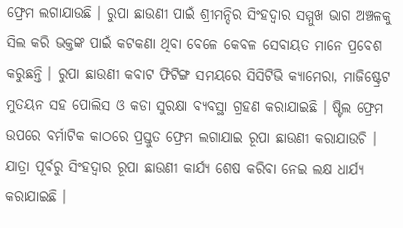ଫ୍ରେମ ଲଗାଯାଉଛି । ରୁପା ଛାଉଣୀ ପାଇଁ ଶ୍ରୀମନ୍ଦିର ସିଂହଦ୍ୱାର ସମ୍ମୁଖ ଭାଗ ଅଞ୍ଚଳକୁ ସିଲ କରି ଭକ୍ତଙ୍କ ପାଇଁ କଟକଣା ଥିବା ବେଳେ କେବଳ ସେବାୟତ ମାନେ ପ୍ରବେଶ କରୁଛନ୍ତି । ରୁପା ଛାଉଣୀ କବାଟ ଫିଟିଙ୍ଗ ସମୟରେ ସିସିଟିଭି କ୍ୟାମେରା, ମାଜିଷ୍ଟ୍ରେଟ ମୁତୟନ ସହ ପୋଲିସ ଓ କଡା ସୁରକ୍ଷା ବ୍ୟବସ୍ଥା ଗ୍ରହଣ କରାଯାଇଛି । ଷ୍ଟିଲ ଫ୍ରେମ ଉପରେ ବର୍ମାଟିକ କାଠରେ ପ୍ରସ୍ତୁତ ଫ୍ରେମ ଲଗାଯାଇ ରୂପା ଛାଉଣୀ କରାଯାଉଚି । ଯାତ୍ରା ପୂର୍ବରୁ ସିଂହଦ୍ୱାର ରୂପା ଛାଉଣୀ କାର୍ଯ୍ୟ ଶେଷ କରିବା ନେଇ ଲକ୍ଷ ଧାର୍ଯ୍ୟ କରାଯାଇଛି ।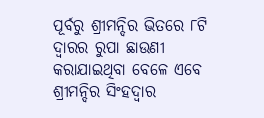ପୂର୍ବରୁ ଶ୍ରୀମନ୍ଦିର ଭିତରେ ୮ଟି ଦ୍ୱାରର ରୁପା ଛାଉଣୀ କରାଯାଇଥିବା ବେଳେ ଏବେ ଶ୍ରୀମନ୍ଦିର ସିଂହଦ୍ୱାର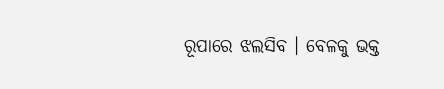ରୂପାରେ ଝଲସିବ । ବେଳକୁ ଭକ୍ତ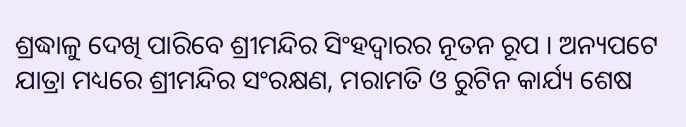ଶ୍ରଦ୍ଧାଳୁ ଦେଖି ପାରିବେ ଶ୍ରୀମନ୍ଦିର ସିଂହଦ୍ୱାରର ନୂତନ ରୂପ । ଅନ୍ୟପଟେ ଯାତ୍ରା ମଧ୍ୟରେ ଶ୍ରୀମନ୍ଦିର ସଂରକ୍ଷଣ, ମରାମତି ଓ ରୁଟିନ କାର୍ଯ୍ୟ ଶେଷ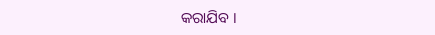କରାଯିବ ।